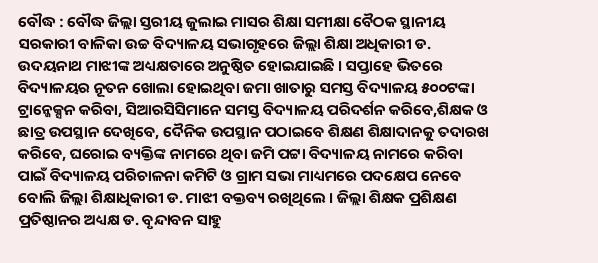ବୌଦ୍ଧ : ବୌଦ୍ଧ ଜିଲ୍ଲା ସ୍ତରୀୟ ଜୁଲାଇ ମାସର ଶିକ୍ଷା ସମୀକ୍ଷା ବୈଠକ ସ୍ଥାନୀୟ ସରକାରୀ ବାଳିକା ଉଚ୍ଚ ବିଦ୍ୟାଳୟ ସଭାଗୃହରେ ଜିଲ୍ଲା ଶିକ୍ଷା ଅଧିକାରୀ ଡ. ଉଦୟନାଥ ମାଝୀଙ୍କ ଅଧ୍ୟକ୍ଷତାରେ ଅନୁଷ୍ଠିତ ହୋଇଯାଇଛି । ସପ୍ତାହେ ଭିତରେ ବିଦ୍ୟାଳୟର ନୂତନ ଖୋଲା ହୋଇଥିବା ଜମା ଖାତାରୁ ସମସ୍ତ ବିଦ୍ୟାଳୟ ୫୦୦ଟଙ୍କା ଟ୍ରାନ୍ଜେକ୍ସନ କରିବା, ସିଆରସିସିମାନେ ସମସ୍ତ ବିଦ୍ୟାଳୟ ପରିଦର୍ଶନ କରିବେ,ଶିକ୍ଷକ ଓ ଛାତ୍ର ଉପସ୍ଥାନ ଦେଖିବେ, ଦୈନିକ ଉପସ୍ଥାନ ପଠାଇବେ ଶିକ୍ଷଣ ଶିକ୍ଷାଦାନକୁ ତଦାରଖ କରିବେ, ଘରୋଇ ବ୍ୟକ୍ତିଙ୍କ ନାମରେ ଥିବା ଜମି ପଟ୍ଟା ବିଦ୍ୟାଳୟ ନାମରେ କରିବା ପାଇଁ ବିଦ୍ୟାଳୟ ପରିଚାଳନା କମିଟି ଓ ଗ୍ରାମ ସଭା ମାଧ୍ୟମରେ ପଦକ୍ଷେପ ନେବେ ବୋଲି ଜିଲ୍ଲା ଶିକ୍ଷାଧିକାରୀ ଡ. ମାଝୀ ବକ୍ତବ୍ୟ ରଖିଥିଲେ । ଜିଲ୍ଲା ଶିକ୍ଷକ ପ୍ରଶିକ୍ଷଣ ପ୍ରତିଷ୍ଠାନର ଅଧ୍ୟକ୍ଷ ଡ. ବୃନ୍ଦାବନ ସାହୁ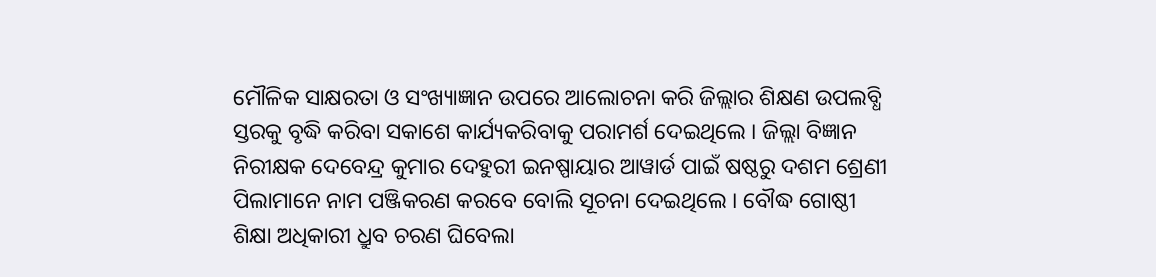ମୌଳିକ ସାକ୍ଷରତା ଓ ସଂଖ୍ୟାଜ୍ଞାନ ଉପରେ ଆଲୋଚନା କରି ଜିଲ୍ଲାର ଶିକ୍ଷଣ ଉପଲବ୍ଧି ସ୍ତରକୁ ବୃଦ୍ଧି କରିବା ସକାଶେ କାର୍ଯ୍ୟକରିବାକୁ ପରାମର୍ଶ ଦେଇଥିଲେ । ଜିଲ୍ଲା ବିଜ୍ଞାନ ନିରୀକ୍ଷକ ଦେବେନ୍ଦ୍ର କୁମାର ଦେହୁରୀ ଇନଷ୍ପାୟାର ଆୱାର୍ଡ ପାଇଁ ଷଷ୍ଠରୁ ଦଶମ ଶ୍ରେଣୀ ପିଲାମାନେ ନାମ ପଞ୍ଜିକରଣ କରବେ ବୋଲି ସୂଚନା ଦେଇଥିଲେ । ବୌଦ୍ଧ ଗୋଷ୍ଠୀ ଶିକ୍ଷା ଅଧିକାରୀ ଧ୍ରୁବ ଚରଣ ଘିବେଲା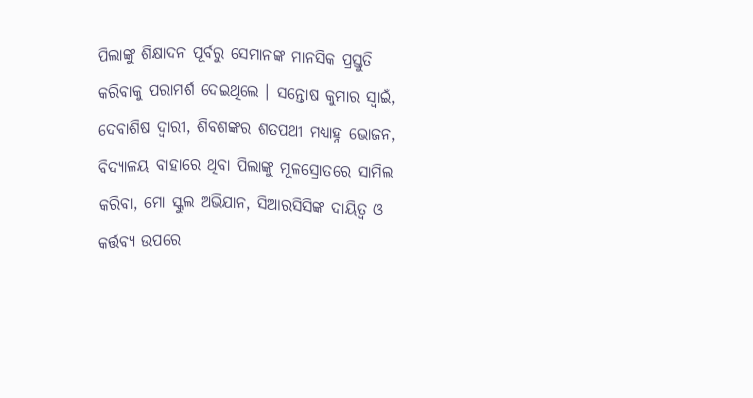ପିଲାଙ୍କୁ ଶିକ୍ଷାଦନ ପୂର୍ବରୁ ସେମାନଙ୍କ ମାନସିକ ପ୍ରସ୍ତୁତି କରିବାକୁ ପରାମର୍ଶ ଦେଇଥିଲେ । ସନ୍ତୋଷ କୁମାର ସ୍ୱାଇଁ, ଦେବାଶିଷ ଦ୍ୱାରୀ, ଶିବଶଙ୍କର ଶତପଥୀ ମଧ୍ୟାହ୍ନ ଭୋଜନ, ବିଦ୍ୟାଳୟ ବାହାରେ ଥିବା ପିଲାଙ୍କୁ ମୂଳସ୍ରୋତରେ ସାମିଲ କରିବା, ମୋ ସ୍କୁଲ ଅଭିଯାନ, ସିଆରସିସିଙ୍କ ଦାୟିତ୍ୱ ଓ କର୍ତ୍ତବ୍ୟ ଉପରେ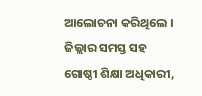ଆଲୋଚନା କରିଥିଲେ । ଜିଲ୍ଲାର ସମସ୍ତ ସହ ଗୋଷ୍ଠୀ ଶିକ୍ଷା ଅଧିକାରୀ,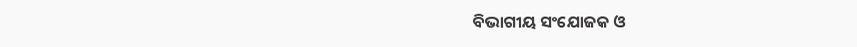ବିଭାଗୀୟ ସଂଯୋଜକ ଓ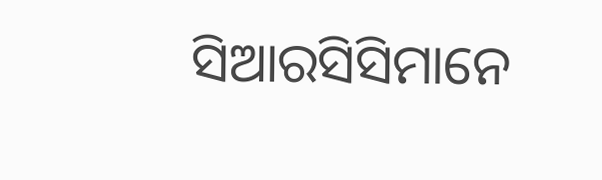ସିଆରସିସିମାନେ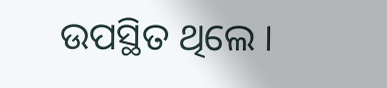ଉପସ୍ଥିତ ଥିଲେ ।